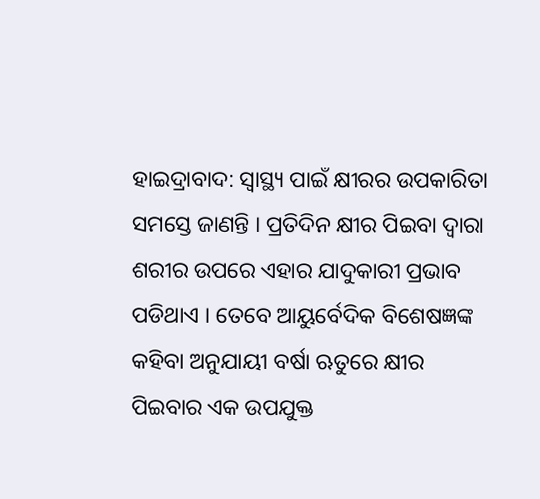ହାଇଦ୍ରାବାଦ: ସ୍ୱାସ୍ଥ୍ୟ ପାଇଁ କ୍ଷୀରର ଉପକାରିତା ସମସ୍ତେ ଜାଣନ୍ତି । ପ୍ରତିଦିନ କ୍ଷୀର ପିଇବା ଦ୍ବାରା ଶରୀର ଉପରେ ଏହାର ଯାଦୁକାରୀ ପ୍ରଭାବ ପଡିଥାଏ । ତେବେ ଆୟୁର୍ବେଦିକ ବିଶେଷଜ୍ଞଙ୍କ କହିବା ଅନୁଯାୟୀ ବର୍ଷା ଋତୁରେ କ୍ଷୀର ପିଇବାର ଏକ ଉପଯୁକ୍ତ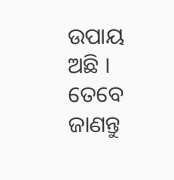ଉପାୟ ଅଛି । ତେବେ ଜାଣନ୍ତୁ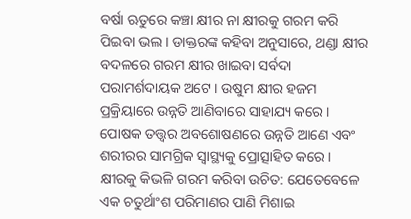ବର୍ଷା ଋତୁରେ କଞ୍ଚା କ୍ଷୀର ନା କ୍ଷୀରକୁ ଗରମ କରି ପିଇବା ଭଲ । ଡାକ୍ତରଙ୍କ କହିବା ଅନୁସାରେ, ଥଣ୍ଡା କ୍ଷୀର ବଦଳରେ ଗରମ କ୍ଷୀର ଖାଇବା ସର୍ବଦା ପରାମର୍ଶଦାୟକ ଅଟେ । ଉଷୁମ କ୍ଷୀର ହଜମ ପ୍ରକ୍ରିୟାରେ ଉନ୍ନତି ଆଣିବାରେ ସାହାଯ୍ୟ କରେ । ପୋଷକ ତତ୍ତ୍ୱର ଅବଶୋଷଣରେ ଉନ୍ନତି ଆଣେ ଏବଂ ଶରୀରର ସାମଗ୍ରିକ ସ୍ୱାସ୍ଥ୍ୟକୁ ପ୍ରୋତ୍ସାହିତ କରେ ।
କ୍ଷୀରକୁ କିଭଳି ଗରମ କରିବା ଉଚିତ: ଯେତେବେଳେ ଏକ ଚତୁର୍ଥାଂଶ ପରିମାଣର ପାଣି ମିଶାଇ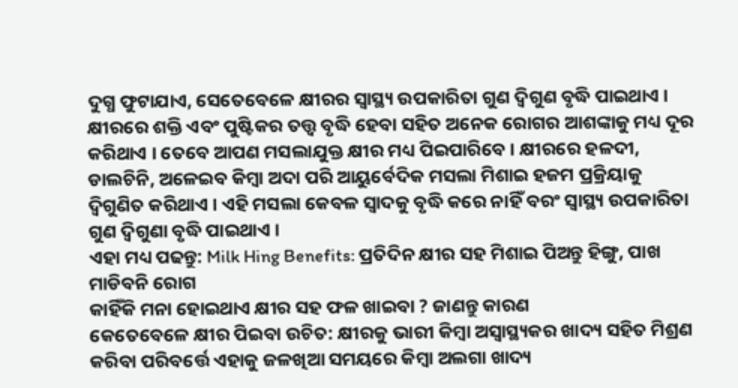ଦୁଗ୍ଧ ଫୁଟାଯାଏ, ସେତେବେଳେ କ୍ଷୀରର ସ୍ବାସ୍ଥ୍ୟ ଉପକାରିତା ଗୁଣ ଦ୍ବିଗୁଣ ବୃଦ୍ଧି ପାଇଥାଏ । କ୍ଷୀରରେ ଶକ୍ତି ଏବଂ ପୁଷ୍ଟିକର ତତ୍ତ୍ବ ବୃଦ୍ଧି ହେବା ସହିତ ଅନେକ ରୋଗର ଆଶଙ୍କାକୁ ମଧ୍ୟ ଦୂର କରିଥାଏ । ତେବେ ଆପଣ ମସଲାଯୁକ୍ତ କ୍ଷୀର ମଧ୍ୟ ପିଇପାରିବେ । କ୍ଷୀରରେ ହଳଦୀ, ଡାଲଚିନି, ଅଳେଇବ କିମ୍ବା ଅଦା ପରି ଆୟୁର୍ବେଦିକ ମସଲା ମିଶାଇ ହଜମ ପ୍ରକ୍ରିୟାକୁ ଦ୍ବିଗୁଣିତ କରିଥାଏ । ଏହି ମସଲା କେବଳ ସ୍ୱାଦକୁ ବୃଦ୍ଧି କରେ ନାହିଁ ବରଂ ସ୍ବାସ୍ଥ୍ୟ ଉପକାରିତା ଗୁଣ ଦ୍ବିଗୁଣା ବୃଦ୍ଧି ପାଇଥାଏ ।
ଏହା ମଧ୍ୟ ପଢନ୍ତୁ: Milk Hing Benefits: ପ୍ରତିଦିନ କ୍ଷୀର ସହ ମିଶାଇ ପିଅନ୍ତୁ ହିଙ୍ଗୁ, ପାଖ ମାଡିବନି ରୋଗ
କାହିଁକି ମନା ହୋଇଥାଏ କ୍ଷୀର ସହ ଫଳ ଖାଇବା ? ଜାଣନ୍ତୁ କାରଣ
କେତେବେଳେ କ୍ଷୀର ପିଇବା ଉଚିତ: କ୍ଷୀରକୁ ଭାରୀ କିମ୍ବା ଅସ୍ୱାସ୍ଥ୍ୟକର ଖାଦ୍ୟ ସହିତ ମିଶ୍ରଣ କରିବା ପରିବର୍ତ୍ତେ ଏହାକୁ ଜଳଖିଆ ସମୟରେ କିମ୍ବା ଅଲଗା ଖାଦ୍ୟ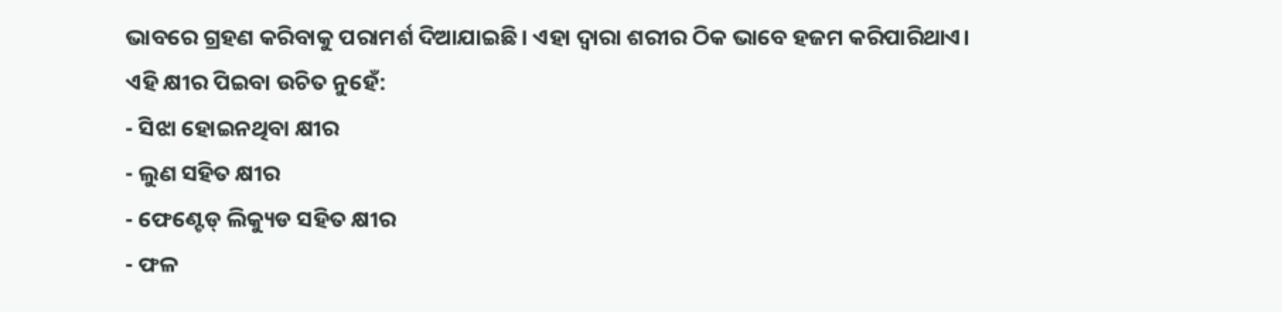ଭାବରେ ଗ୍ରହଣ କରିବାକୁ ପରାମର୍ଶ ଦିଆଯାଇଛି। ଏହା ଦ୍ବାରା ଶରୀର ଠିକ ଭାବେ ହଜମ କରିପାରିଥାଏ।
ଏହି କ୍ଷୀର ପିଇବା ଉଚିତ ନୁହେଁ:
- ସିଝା ହୋଇନଥିବା କ୍ଷୀର
- ଲୁଣ ସହିତ କ୍ଷୀର
- ଫେଣ୍ଟେଡ୍ ଲିକ୍ୟୁଡ ସହିତ କ୍ଷୀର
- ଫଳ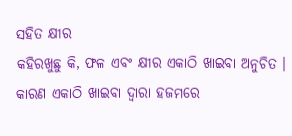ସହିତ କ୍ଷୀର
କହିରଖୁଛୁ କି, ଫଳ ଏବଂ କ୍ଷୀର ଏକାଠି ଖାଇବା ଅନୁଚିତ । କାରଣ ଏକାଠି ଖାଇବା ଦ୍ବାରା ହଜମରେ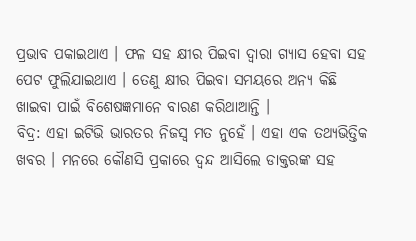ପ୍ରଭାବ ପକାଇଥାଏ । ଫଳ ସହ କ୍ଷୀର ପିଇବା ଦ୍ବାରା ଗ୍ୟାସ ହେବା ସହ ପେଟ ଫୁଲିଯାଇଥାଏ । ତେଣୁ କ୍ଷୀର ପିଇବା ସମୟରେ ଅନ୍ୟ କିଛି ଖାଇବା ପାଇଁ ବିଶେଷଜ୍ଞମାନେ ବାରଣ କରିଥାଆନ୍ତି ।
ବିଦ୍ର: ଏହା ଇଟିଭି ଭାରତର ନିଜସ୍ବ ମତ ନୁହେଁ । ଏହା ଏକ ତଥ୍ୟଭିତ୍ତିକ ଖବର । ମନରେ କୌଣସି ପ୍ରକାରେ ଦ୍ବନ୍ଦ ଆସିଲେ ଡାକ୍ତରଙ୍କ ସହ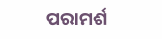ପରାମର୍ଶ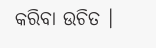କରିବା ଉଚିତ ।